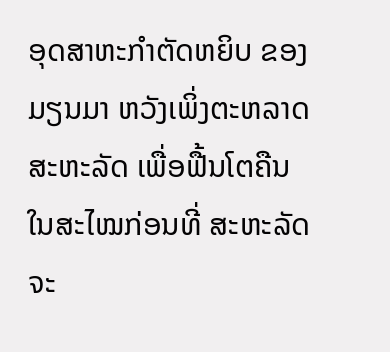ອຸດສາຫະກໍາຕັດຫຍິບ ຂອງມຽນມາ ຫວັງເພິ່ງຕະຫລາດສະຫະລັດ ເພື່ອຟື້ນໂຕຄືນ
ໃນສະໄໝກ່ອນທີ່ ສະຫະລັດຈະ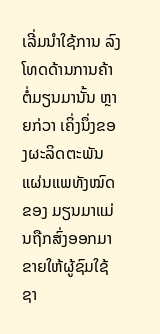ເລີ່ມນໍາໃຊ້ການ ລົງໂທດດ້ານການຄ້າ ຕໍ່ມຽນມານັ້ນ ຫຼາຍກ່ວາ ເຄິ່ງນຶ່ງຂອງຜະລິດຕະພັນແຜ່ນແພທັງໝົດຂອງ ມຽນມາແມ່ນຖືກສົ່ງອອກມາຂາຍໃຫ້ຜູ້ຊົມໃຊ້ ຊາ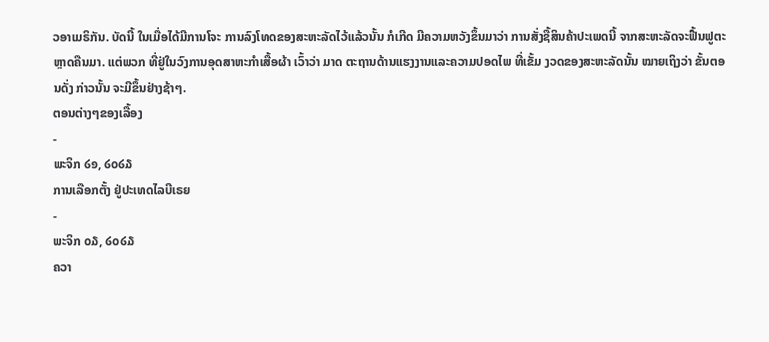ວອາເມຣິກັນ. ບັດນີ້ ໃນເມື່ອໄດ້ມີການໂຈະ ການລົງໂທດຂອງສະຫະລັດໄວ້ແລ້ວນັ້ນ ກໍເກີດ ມີຄວາມຫວັງຂຶ້ນມາວ່າ ການສັ່ງຊື້ສິນຄ້າປະເພດນີ້ ຈາກສະຫະລັດຈະຟື້ນຟູຕະຫຼາດຄືນມາ. ແຕ່ພວກ ທີ່ຢູ່ໃນວົງການອຸດສາຫະກໍາເສື້ອຜ້າ ເວົ້າວ່າ ມາດ ຕະຖານດ້ານແຮງງານແລະຄວາມປອດໄພ ທີ່ເຂັ້ມ ງວດຂອງສະຫະລັດນັ້ນ ໝາຍເຖິງວ່າ ຂັ້ນຕອນດັ່ງ ກ່າວນັ້ນ ຈະມີຂຶ້ນຢ່າງຊ້າໆ.
ຕອນຕ່າງໆຂອງເລື້ອງ
-
ພະຈິກ ໒໑, ໒໐໒໓
ການເລືອກຕັ້ງ ຢູ່ປະເທດໄລບີເຣຍ
-
ພະຈິກ ໐໓, ໒໐໒໓
ຄວາ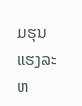ມຮຸນແຮງລະຫ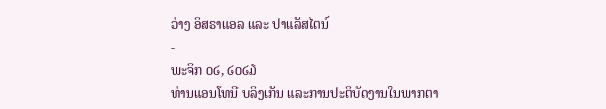ວ່າງ ອິສຣາແອລ ແລະ ປາແລັສໄຕນ໌
-
ພະຈິກ ໐໒, ໒໐໒໓
ທ່ານແອນໂທນີ ບລິງເກັນ ແລະການປະຕິບັດງານໃນພາກຕາ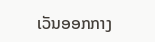ເວັນອອກກາງ